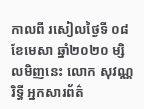កាលពី រសៀលថ្ងៃទី ០៨ ខែមេសា ឆ្នាំ២០២០ ម្សិលមិញនេះ លោក សុវណ្ណ រិទ្ធី អ្នកសារព័ត៌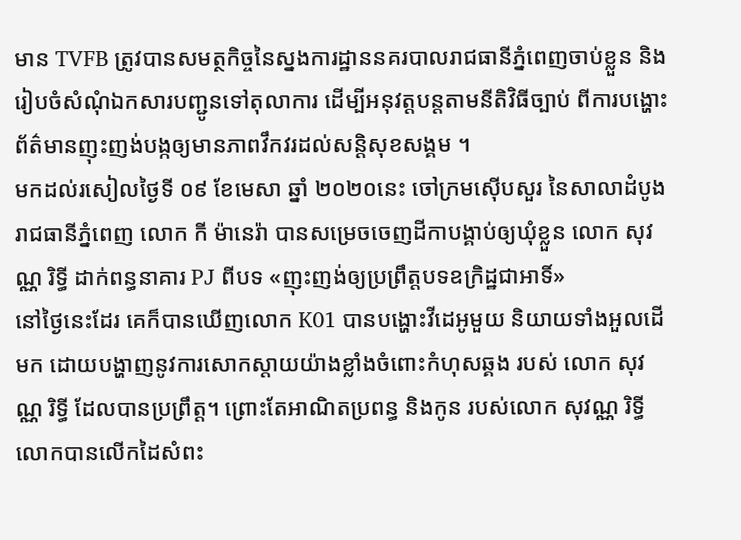មាន TVFB ត្រូវបានសមត្ថកិច្ចនៃស្នងការដ្ឋាននគរបាលរាជធានីភ្នំពេញចាប់ខ្លួន និងរៀបចំសំណុំឯកសារបញ្ជូនទៅតុលាការ ដើម្បីអនុវត្តបន្តតាមនីតិវិធីច្បាប់ ពីការបង្ហោះព័ត៌មានញុះញង់បង្កឲ្យមានភាពវឹកវរដល់សន្តិសុខសង្គម ។
មកដល់រសៀលថ្ងៃទី ០៩ ខែមេសា ឆ្នាំ ២០២០នេះ ចៅក្រមស៊ើបសួរ នៃសាលាដំបូងរាជធានីភ្នំពេញ លោក កី ម៉ានេរ៉ា បានសម្រេចចេញដីកាបង្គាប់ឲ្យឃុំខ្លួន លោក សុវណ្ណ រិទ្ធី ដាក់ពន្ធនាគារ PJ ពីបទ «ញុះញង់ឲ្យប្រព្រឹត្តបទឧក្រិដ្ឋជាអាទិ៍»
នៅថ្ងៃនេះដែរ គេក៏បានឃើញលោក K01 បានបង្ហោះវីដេអូមួយ និយាយទាំងអួលដើមក ដោយបង្ហាញនូវការសោកស្តាយយ៉ាងខ្លាំងចំពោះកំហុសឆ្គង របស់ លោក សុវណ្ណ រិទ្ធី ដែលបានប្រព្រឹត្ត។ ព្រោះតែអាណិតប្រពន្ធ និងកូន របស់លោក សុវណ្ណ រិទ្ធី លោកបានលើកដៃសំពះ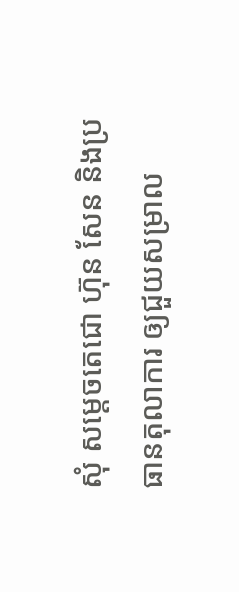សុំ សម្តេចតេជោ ហ៊ុន សែន និងប្រធានតុលាការ ឲ្យជួយសម្រាល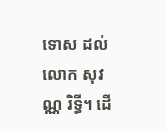ទោស ដល់លោក សុវណ្ណ រិទ្ធី។ ដើ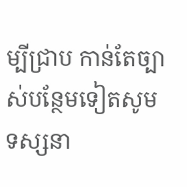ម្បីជ្រាប កាន់តែច្បាស់បន្ថែមទៀតសូមទស្សនា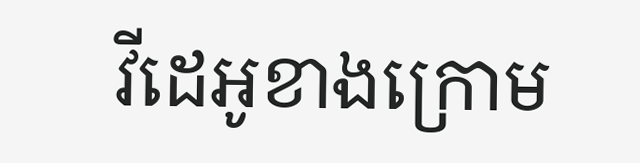វីដេអូខាងក្រោម